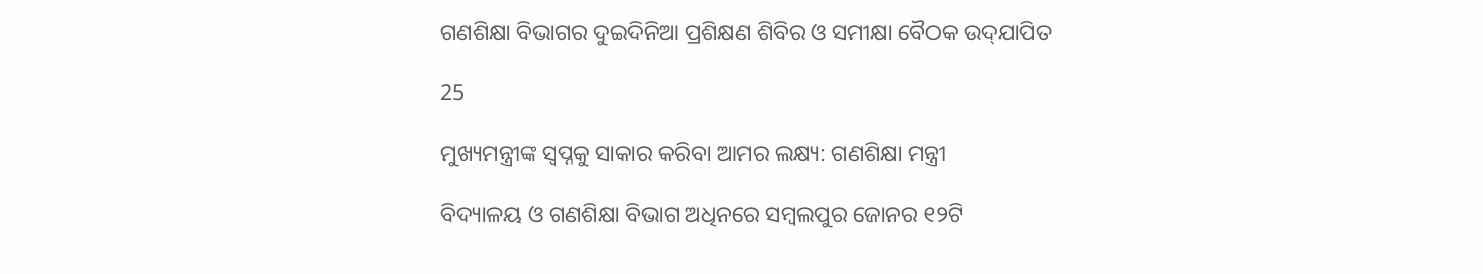ଗଣଶିକ୍ଷା ବିଭାଗର ଦୁଇଦିନିଆ ପ୍ରଶିକ୍ଷଣ ଶିବିର ଓ ସମୀକ୍ଷା ବୈଠକ ଉଦ୍‌ଯାପିତ

25

ମୁଖ୍ୟମନ୍ତ୍ରୀଙ୍କ ସ୍ୱପ୍ନକୁ ସାକାର କରିବା ଆମର ଲକ୍ଷ୍ୟ: ଗଣଶିକ୍ଷା ମନ୍ତ୍ରୀ

ବିଦ୍ୟାଳୟ ଓ ଗଣଶିକ୍ଷା ବିଭାଗ ଅଧିନରେ ସମ୍ବଲପୁର ଜୋନର ୧୨ଟି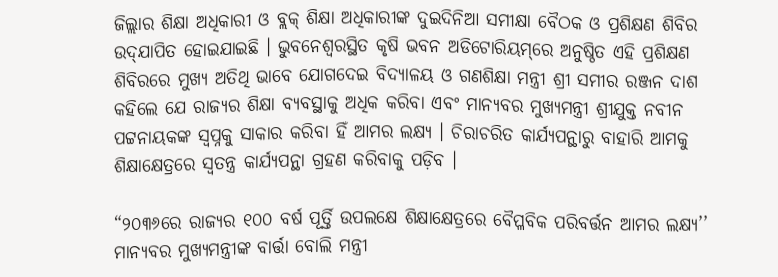ଜିଲ୍ଲାର ଶିକ୍ଷା ଅଧିକାରୀ ଓ ବ୍ଲକ୍‌ ଶିକ୍ଷା ଅଧିକାରୀଙ୍କ ଦୁଇଦିନିଆ ସମୀକ୍ଷା ବୈଠକ ଓ ପ୍ରଶିକ୍ଷଣ ଶିବିର ଉଦ୍‌ଯାପିତ ହୋଇଯାଇଛି । ଭୁବନେଶ୍ୱରସ୍ଥିତ କୃଷି ଭବନ ଅଡିଟୋରିୟମ୍‌ରେ ଅନୁଷ୍ଠିତ ଏହି ପ୍ରଶିକ୍ଷଣ ଶିବିରରେ ମୁଖ୍ୟ ଅତିଥି ଭାବେ ଯୋଗଦେଇ ବିଦ୍ୟାଳୟ ଓ ଗଣଶିକ୍ଷା ମନ୍ତ୍ରୀ ଶ୍ରୀ ସମୀର ରଞ୍ଜନ ଦାଶ କହିଲେ ଯେ ରାଜ୍ୟର ଶିକ୍ଷା ବ୍ୟବସ୍ଥାକୁ ଅଧିକ କରିବା ଏବଂ ମାନ୍ୟବର ମୁଖ୍ୟମନ୍ତ୍ରୀ ଶ୍ରୀଯୁକ୍ତ ନବୀନ ପଟ୍ଟନାୟକଙ୍କ ସ୍ୱପ୍ନକୁ ସାକାର କରିବା ହିଁ ଆମର ଲକ୍ଷ୍ୟ । ଚିରାଚରିତ କାର୍ଯ୍ୟପନ୍ଥାରୁ ବାହାରି ଆମକୁ ଶିକ୍ଷାକ୍ଷେତ୍ରରେ ସ୍ୱତନ୍ତ୍ର କାର୍ଯ୍ୟପନ୍ଥା ଗ୍ରହଣ କରିବାକୁ ପଡ଼ିବ ।

“୨୦୩୬ରେ ରାଜ୍ୟର ୧୦୦ ବର୍ଷ ପୂର୍ତ୍ତି ଉପଲକ୍ଷେ ଶିକ୍ଷାକ୍ଷେତ୍ରରେ ବୈପ୍ଳବିକ ପରିବର୍ତ୍ତନ ଆମର ଲକ୍ଷ୍ୟ’’ ମାନ୍ୟବର ମୁଖ୍ୟମନ୍ତ୍ରୀଙ୍କ ବାର୍ତ୍ତା ବୋଲି ମନ୍ତ୍ରୀ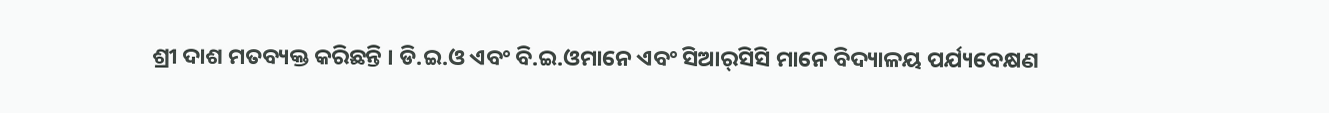ଶ୍ରୀ ଦାଶ ମତବ୍ୟକ୍ତ କରିଛନ୍ତି । ଡି.ଇ.ଓ ଏବଂ ବି.ଇ.ଓମାନେ ଏବଂ ସିଆର୍‌ସିସି ମାନେ ବିଦ୍ୟାଳୟ ପର୍ଯ୍ୟବେକ୍ଷଣ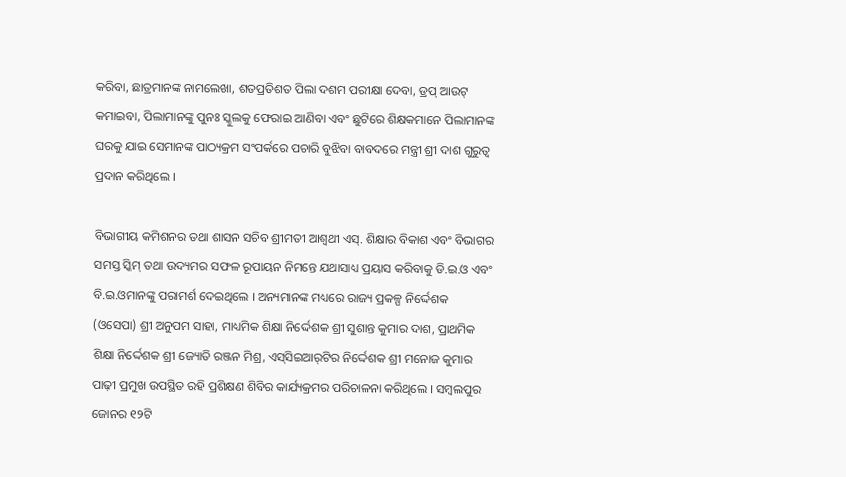କରିବା, ଛାତ୍ରମାନଙ୍କ ନାମଲେଖା, ଶତପ୍ରତିଶତ ପିଲା ଦଶମ ପରୀକ୍ଷା ଦେବା, ଡ୍ରପ୍‌ ଆଉଟ୍‌ କମାଇବା, ପିଲାମାନଙ୍କୁ ପୁନଃ ସ୍କୁଲକୁ ଫେରାଇ ଆଣିବା ଏବଂ ଛୁଟିରେ ଶିକ୍ଷକମାନେ ପିଲାମାନଙ୍କ ଘରକୁ ଯାଇ ସେମାନଙ୍କ ପାଠ୍ୟକ୍ରମ ସଂପର୍କରେ ପଚାରି ବୁଝିବା ବାବଦରେ ମନ୍ତ୍ରୀ ଶ୍ରୀ ଦାଶ ଗୁରୁତ୍ୱ ପ୍ରଦାନ କରିଥିଲେ ।

ବିଭାଗୀୟ କମିଶନର ତଥା ଶାସନ ସଚିବ ଶ୍ରୀମତୀ ଆଶ୍ୱଥୀ ଏସ୍‌. ଶିକ୍ଷାର ବିକାଶ ଏବଂ ବିଭାଗର ସମସ୍ତ ସ୍କିମ୍‌ ତଥା ଉଦ୍ୟମର ସଫଳ ରୂପାୟନ ନିମନ୍ତେ ଯଥାସାଧ୍ୟ ପ୍ରୟାସ କରିବାକୁ ଡି.ଇ.ଓ ଏବଂ ବି.ଇ.ଓମାନଙ୍କୁ ପରାମର୍ଶ ଦେଇଥିଲେ । ଅନ୍ୟମାନଙ୍କ ମଧ୍ୟରେ ରାଜ୍ୟ ପ୍ରକଳ୍ପ ନିର୍ଦ୍ଦେଶକ (ଓସେପା) ଶ୍ରୀ ଅନୁପମ ସାହା, ମାଧ୍ୟମିକ ଶିକ୍ଷା ନିର୍ଦ୍ଦେଶକ ଶ୍ରୀ ସୁଶାନ୍ତ କୁମାର ଦାଶ, ପ୍ରାଥମିକ ଶିକ୍ଷା ନିର୍ଦ୍ଦେଶକ ଶ୍ରୀ ଜ୍ୟୋତି ରଞ୍ଜନ ମିଶ୍ର, ଏସ୍‌ସିଇଆର୍‌ଟିର ନିର୍ଦ୍ଦେଶକ ଶ୍ରୀ ମନୋଜ କୁମାର ପାଢ଼ୀ ପ୍ରମୁଖ ଉପସ୍ଥିତ ରହି ପ୍ରଶିକ୍ଷଣ ଶିବିର କାର୍ଯ୍ୟକ୍ରମର ପରିଚାଳନା କରିଥିଲେ । ସମ୍ବଲପୁର ଜୋନର ୧୨ଟି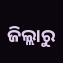ଜିଲ୍ଲାରୁ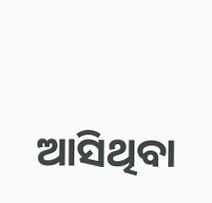ଆସିଥିବା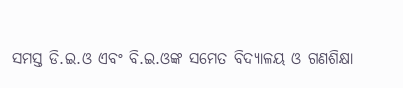ସମସ୍ତ ଡି.ଇ.ଓ ଏବଂ ବି.ଇ.ଓଙ୍କ ସମେତ ବିଦ୍ୟାଳୟ ଓ ଗଣଶିକ୍ଷା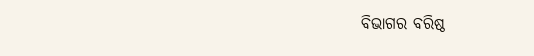ବିଭାଗର ବରିଷ୍ଠ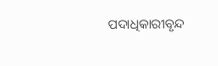ପଦାଧିକାରୀବୃନ୍ଦ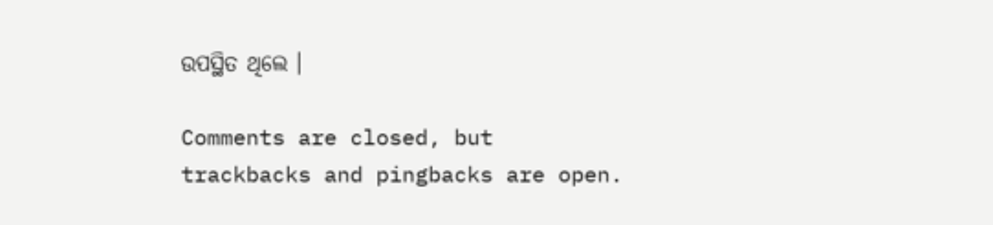ଉପସ୍ଥିତ ଥିଲେ ।

Comments are closed, but trackbacks and pingbacks are open.